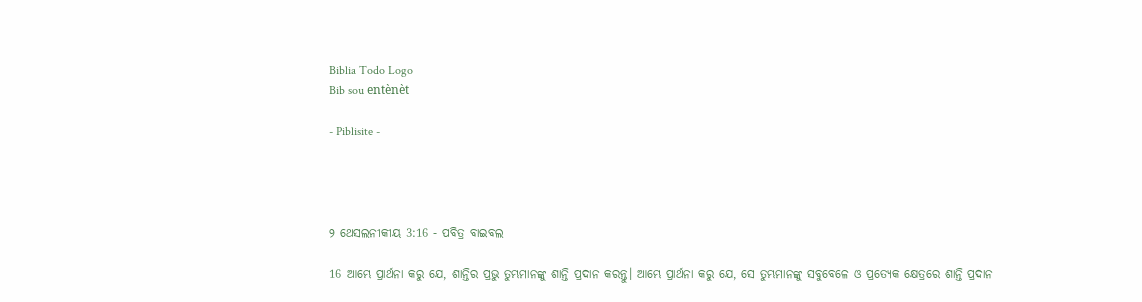Biblia Todo Logo
Bib sou entènèt

- Piblisite -




୨ ଥେସଲନୀକୀୟ 3:16 - ପବିତ୍ର ବାଇବଲ

16 ଆମ୍ଭେ ପ୍ରାର୍ଥନା କରୁ ଯେ, ଶାନ୍ତିର ପ୍ରଭୁ ତୁମ୍ଭମାନଙ୍କୁ ଶାନ୍ତି ପ୍ରଦାନ କରନ୍ତୁ। ଆମ୍ଭେ ପ୍ରାର୍ଥନା କରୁ ଯେ, ସେ ତୁମ୍ଭମାନଙ୍କୁ ସବୁବେଳେ ଓ ପ୍ରତ୍ୟେକ କ୍ଷେତ୍ରରେ ଶାନ୍ତି ପ୍ରଦାନ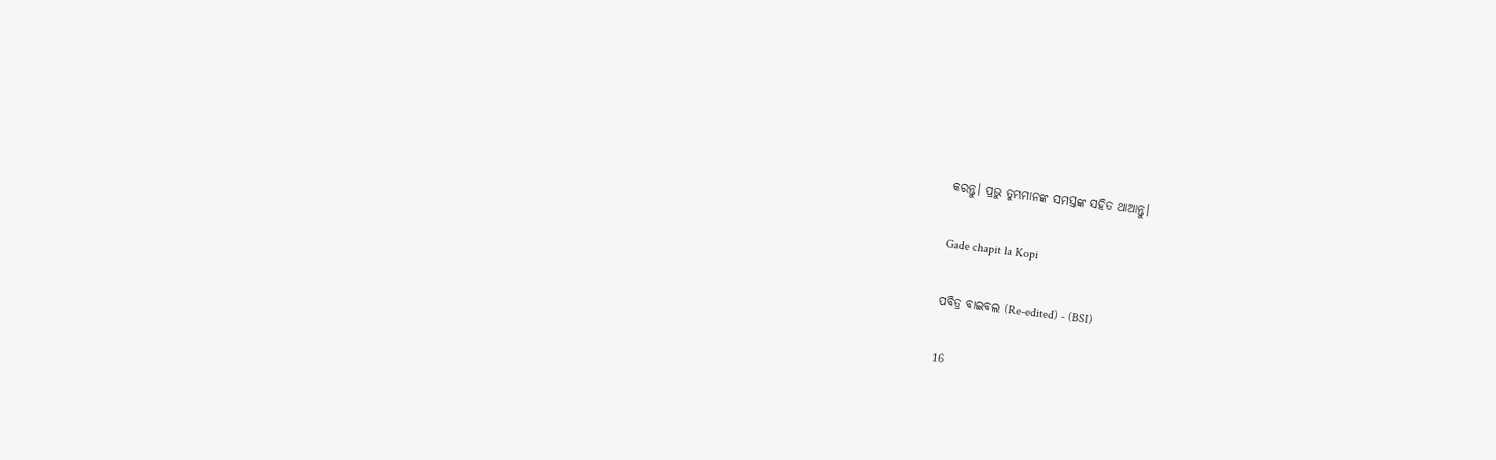କରନ୍ତୁ। ପ୍ରଭୁ ତୁମ୍ଭମାନଙ୍କ ସମସ୍ତଙ୍କ ସହିତ ଥାଆନ୍ତୁ।

Gade chapit la Kopi

ପବିତ୍ର ବାଇବଲ (Re-edited) - (BSI)

16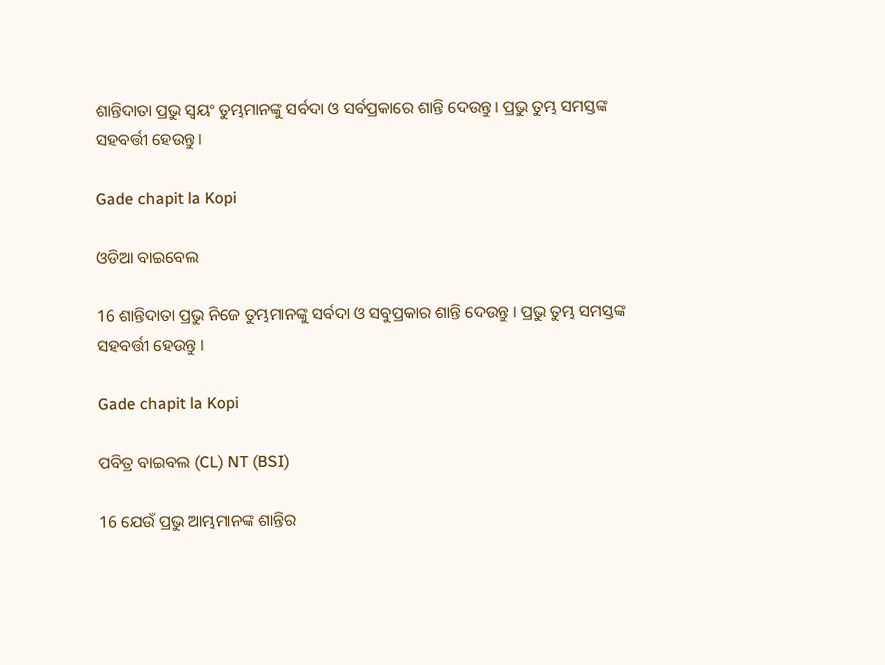ଶାନ୍ତିଦାତା ପ୍ରଭୁ ସ୍ଵୟଂ ତୁମ୍ଭମାନଙ୍କୁ ସର୍ବଦା ଓ ସର୍ବପ୍ରକାରେ ଶାନ୍ତି ଦେଉନ୍ତୁ। ପ୍ରଭୁ ତୁମ୍ଭ ସମସ୍ତଙ୍କ ସହବର୍ତ୍ତୀ ହେଉନ୍ତୁ।

Gade chapit la Kopi

ଓଡିଆ ବାଇବେଲ

16 ଶାନ୍ତିଦାତା ପ୍ରଭୁ ନିଜେ ତୁମ୍ଭମାନଙ୍କୁ ସର୍ବଦା ଓ ସବୁପ୍ରକାର ଶାନ୍ତି ଦେଉନ୍ତୁ । ପ୍ରଭୁ ତୁମ୍ଭ ସମସ୍ତଙ୍କ ସହବର୍ତ୍ତୀ ହେଉନ୍ତୁ ।

Gade chapit la Kopi

ପବିତ୍ର ବାଇବଲ (CL) NT (BSI)

16 ଯେଉଁ ପ୍ରଭୁ ଆମ୍ଭମାନଙ୍କ ଶାନ୍ତିର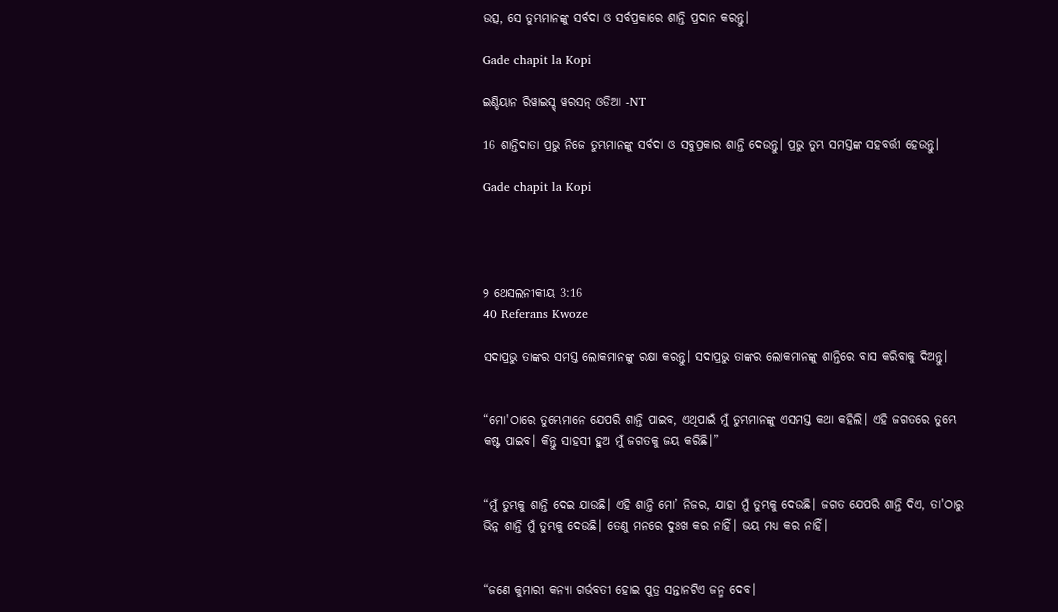ଉତ୍ସ, ସେ ତୁମ୍ଭମାନଙ୍କୁ ସର୍ବଦା ଓ ସର୍ବପ୍ରକାରେ ଶାନ୍ତି ପ୍ରଦାନ କରନ୍ତୁ।

Gade chapit la Kopi

ଇଣ୍ଡିୟାନ ରିୱାଇସ୍ଡ୍ ୱରସନ୍ ଓଡିଆ -NT

16 ଶାନ୍ତିଦାତା ପ୍ରଭୁ ନିଜେ ତୁମ୍ଭମାନଙ୍କୁ ସର୍ବଦା ଓ ସବୁପ୍ରକାର ଶାନ୍ତି ଦେଉନ୍ତୁ। ପ୍ରଭୁ ତୁମ୍ଭ ସମସ୍ତଙ୍କ ସହବର୍ତ୍ତୀ ହେଉନ୍ତୁ।

Gade chapit la Kopi




୨ ଥେସଲନୀକୀୟ 3:16
40 Referans Kwoze

ସଦାପ୍ରଭୁ ତାଙ୍କର ସମସ୍ତ ଲୋକମାନଙ୍କୁ ରକ୍ଷା କରନ୍ତୁ। ସଦାପ୍ରଭୁ ତାଙ୍କର ଲୋକମାନଙ୍କୁ ଶାନ୍ତିରେ ବାସ କରିବାକୁ ଦିଅନ୍ତୁ।


“ମୋ'ଠାରେ ତୁମ୍ଭେମାନେ ଯେପରି ଶାନ୍ତି ପାଇବ, ଏଥିପାଇଁ ମୁଁ ତୁମ୍ଭମାନଙ୍କୁ ଏସମସ୍ତ କଥା କହିଲି। ଏହି ଜଗତରେ ତୁମ୍ଭେ କଷ୍ଟ ପାଇବ। କିନ୍ତୁ ସାହସୀ ହୁଅ ମୁଁ ଜଗତକୁ ଜୟ କରିଛି।”


“ମୁଁ ତୁମ୍ଭକୁ ଶାନ୍ତି ଦେଇ ଯାଉଛି। ଏହି ଶାନ୍ତି ମୋ’ ନିଜର, ଯାହା ମୁଁ ତୁମ୍ଭକୁ ଦେଉଛି। ଜଗତ ଯେପରି ଶାନ୍ତି ଦିଏ, ତା'ଠାରୁ ଭିନ୍ନ ଶାନ୍ତି ମୁଁ ତୁମ୍ଭକୁ ଦେଉଛି। ତେଣୁ ମନରେ ଦୁଃଖ କର ନାହିଁ। ଭୟ ମଧ୍ୟ କର ନାହିଁ।


“ଜଣେ କୁମାରୀ କନ୍ୟା ଗର୍ଭବତୀ ହୋଇ ପୁତ୍ର ସନ୍ତାନଟିଏ ଜନ୍ମ ଦେବ।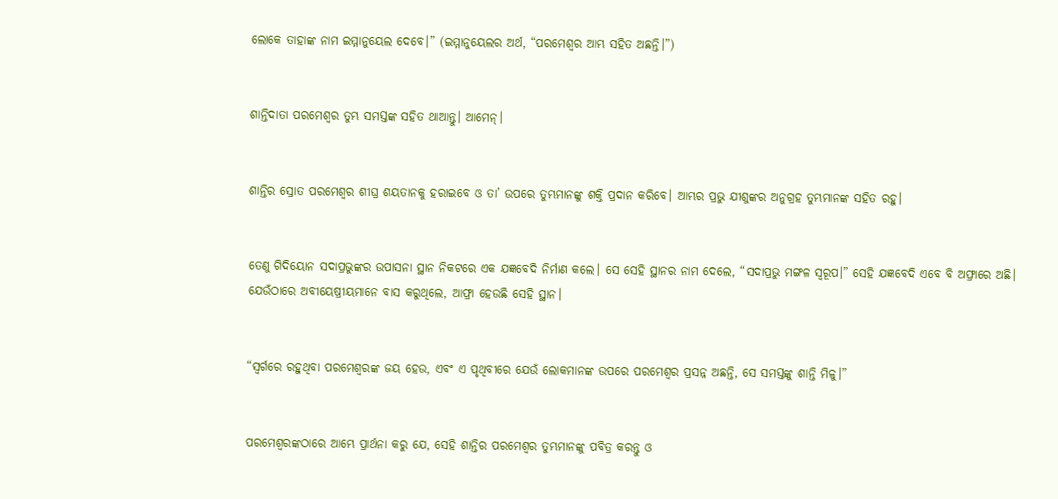ଲୋକେ ତାହାଙ୍କ ନାମ ଇମ୍ମାନୁୟେଲ ଦେବେ।” (ଇମ୍ମାନୁୟେଲର ଅର୍ଥ, “ପରମେଶ୍ୱର ଆମ୍ଭ ସହିତ ଅଛନ୍ତି।”)


ଶାନ୍ତିଦାତା ପରମେଶ୍ୱର ତୁମ୍ଭ ସମସ୍ତଙ୍କ ସହିତ ଥାଆନ୍ତୁ। ଆମେନ୍।


ଶାନ୍ତିର ସ୍ରୋତ ପରମେଶ୍ୱର ଶୀଘ୍ର ଶୟତାନକୁ ହରାଇବେ ଓ ତା’ ଉପରେ ତୁମ୍ଭମାନଙ୍କୁ ଶକ୍ତି ପ୍ରଦାନ କରିବେ। ଆମ୍ଭର ପ୍ରଭୁ ଯୀଶୁଙ୍କର ଅନୁଗ୍ରହ ତୁମ୍ଭମାନଙ୍କ ସହିତ ରହୁ।


ତେଣୁ ଗିଦିୟୋନ ସଦାପ୍ରଭୁଙ୍କର ଉପାସନା ସ୍ଥାନ ନିକଟରେ ଏକ ଯଜ୍ଞବେଦି ନିର୍ମାଣ କଲେ। ସେ ସେହି ସ୍ଥାନର ନାମ ଦେଲେ, “ସଦାପ୍ରଭୁ ମଙ୍ଗଳ ସ୍ୱରୂପ।” ସେହି ଯଜ୍ଞବେଦି ଏବେ ବି ଅଫ୍ରାରେ ଅଛି। ଯେଉଁଠାରେ ଅବୀୟେଷ୍ରୀୟମାନେ ବାସ କରୁଥିଲେ, ଆଫ୍ରା ହେଉଛି ସେହି ସ୍ଥାନ।


“ସ୍ୱର୍ଗରେ ରହୁଥିବା ପରମେଶ୍ୱରଙ୍କ ଜୟ ହେଉ, ଏବଂ ଏ ପୃଥିବୀରେ ଯେଉଁ ଲୋକମାନଙ୍କ ଉପରେ ପରମେଶ୍ୱର ପ୍ରସନ୍ନ ଅଛନ୍ତି, ସେ ସମସ୍ତଙ୍କୁ ଶାନ୍ତି ମିଳୁ।”


ପରମେଶ୍ୱରଙ୍କଠାରେ ଆମ୍ଭେ ପ୍ରାର୍ଥନା କରୁ ଯେ, ସେହି ଶାନ୍ତିର ପରମେଶ୍ୱର ତୁମ୍ଭମାନଙ୍କୁ ପବିତ୍ର କରନ୍ତୁ ଓ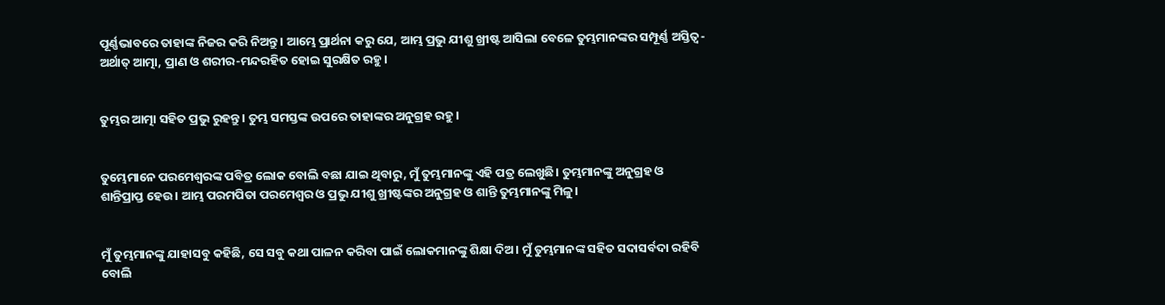ପୂର୍ଣ୍ଣଭାବରେ ତାହାଙ୍କ ନିଜର କରି ନିଅନ୍ତୁ। ଆମ୍ଭେ ପ୍ରାର୍ଥନା କରୁ ଯେ, ଆମ୍ଭ ପ୍ରଭୁ ଯୀଶୁ ଖ୍ରୀଷ୍ଟ ଆସିଲା ବେଳେ ତୁମ୍ଭମାନଙ୍କର ସମ୍ପୂର୍ଣ୍ଣ ଅସ୍ତିତ୍ୱ-ଅର୍ଥାତ୍ ଆତ୍ମା, ପ୍ରାଣ ଓ ଶରୀର-ମନ୍ଦରହିତ ହୋଇ ସୁରକ୍ଷିତ ରହୁ।


ତୁମ୍ଭର ଆତ୍ମା ସହିତ ପ୍ରଭୁ ରୁହନ୍ତୁ। ତୁମ୍ଭ ସମସ୍ତଙ୍କ ଉପରେ ତାହାଙ୍କର ଅନୁଗ୍ରହ ରହୁ।


ତୁମ୍ଭେମାନେ ପରମେଶ୍ୱରଙ୍କ ପବିତ୍ର ଲୋକ ବୋଲି ବଛା ଯାଇ ଥିବାରୁ, ମୁଁ ତୁମ୍ଭମାନଙ୍କୁ ଏହି ପତ୍ର ଲେଖୁଛି। ତୁମ୍ଭମାନଙ୍କୁ ଅନୁଗ୍ରହ ଓ ଶାନ୍ତିପ୍ରାପ୍ତ ହେଉ। ଆମ୍ଭ ପରମପିତା ପରମେଶ୍ୱର ଓ ପ୍ରଭୁ ଯୀଶୁ ଖ୍ରୀଷ୍ଟଙ୍କର ଅନୁଗ୍ରହ ଓ ଶାନ୍ତି ତୁମ୍ଭମାନଙ୍କୁ ମିଳୁ।


ମୁଁ ତୁମ୍ଭମାନଙ୍କୁ ଯାହାସବୁ କହିଛି, ସେ ସବୁ କଥା ପାଳନ କରିବା ପାଇଁ ଲୋକମାନଙ୍କୁ ଶିକ୍ଷା ଦିଅ। ମୁଁ ତୁମ୍ଭମାନଙ୍କ ସହିତ ସଦାସର୍ବଦା ରହିବି ବୋଲି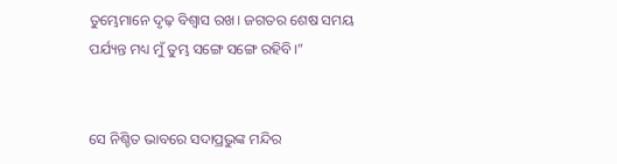ତୁମ୍ଭେମାନେ ଦୃଢ଼ ବିଶ୍ୱାସ ରଖ। ଜଗତର ଶେଷ ସମୟ ପର୍ଯ୍ୟନ୍ତ ମଧ୍ୟ ମୁଁ ତୁମ୍ଭ ସଙ୍ଗେ ସଙ୍ଗେ ରହିବି।”


ସେ ନିଶ୍ଚିତ ଭାବରେ ସଦାପ୍ରଭୁଙ୍କ ମନ୍ଦିର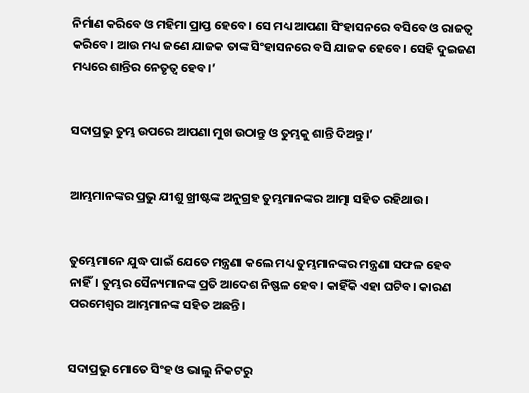ନିର୍ମାଣ କରିବେ ଓ ମହିମା ପ୍ରାପ୍ତ ହେବେ। ସେ ମଧ୍ୟ ଆପଣା ସିଂହାସନରେ ବସିବେ ଓ ରାଜତ୍ୱ କରିବେ। ଆଉ ମଧ୍ୟ ଜଣେ ଯାଜକ ତାଙ୍କ ସିଂହାସନରେ ବସି ଯାଜକ ହେବେ। ସେହି ଦୁଇଜଣ ମଧ୍ୟରେ ଶାନ୍ତିର ନେତୃତ୍ୱ ହେବ।’


ସଦାପ୍ରଭୁ ତୁମ୍ଭ ଉପରେ ଆପଣା ମୁଖ ଉଠାନ୍ତୁ ଓ ତୁମ୍ଭକୁ ଶାନ୍ତି ଦିଅନ୍ତୁ।’


ଆମ୍ଭମାନଙ୍କର ପ୍ରଭୁ ଯୀଶୁ ଖ୍ରୀଷ୍ଟଙ୍କ ଅନୁଗ୍ରହ ତୁମ୍ଭମାନଙ୍କର ଆତ୍ମା ସହିତ ରହିଥାଉ।


ତୁମ୍ଭେମାନେ ଯୁଦ୍ଧ ପାଇଁ ଯେତେ ମନ୍ତ୍ରଣା କଲେ ମଧ୍ୟ ତୁମ୍ଭମାନଙ୍କର ମନ୍ତ୍ରଣା ସଫଳ ହେବ ନାହିଁ। ତୁମ୍ଭର ସୈନ୍ୟମାନଙ୍କ ପ୍ରତି ଆଦେଶ ନିଷ୍ଫଳ ହେବ। କାହିଁକି ଏହା ଘଟିବ। କାରଣ ପରମେଶ୍ୱର ଆମ୍ଭମାନଙ୍କ ସହିତ ଅଛନ୍ତି।


ସଦାପ୍ରଭୁ ମୋତେ ସିଂହ ଓ ଭାଲୁ ନିକଟରୁ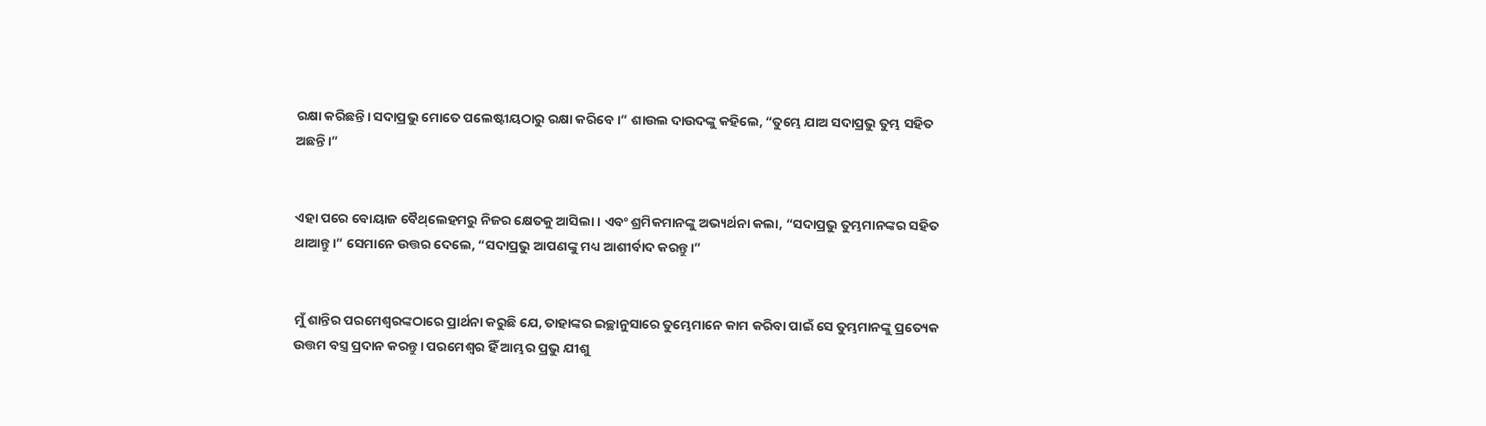ରକ୍ଷା କରିଛନ୍ତି। ସଦାପ୍ରଭୁ ମୋତେ ପଲେଷ୍ଟୀୟଠାରୁ ରକ୍ଷା କରିବେ।” ଶାଉଲ ଦାଉଦଙ୍କୁ କହିଲେ, “ତୁମ୍ଭେ ଯାଅ ସଦାପ୍ରଭୁ ତୁମ୍ଭ ସହିତ ଅଛନ୍ତି।”


ଏହା ପରେ ବୋୟାଜ ବୈ‌ଥ୍‌ଲେହମରୁ ନିଜର କ୍ଷେତକୁ ଆସିଲା। ଏବଂ ଶ୍ରମିକମାନଙ୍କୁ ଅଭ୍ୟର୍ଥନା କଲା, “ସଦାପ୍ରଭୁ ତୁମ୍ଭମାନଙ୍କର ସହିତ ଥାଆନ୍ତୁ।” ସେମାନେ ଉତ୍ତର ଦେଲେ, “ସଦାପ୍ରଭୁ ଆପଣଙ୍କୁ ମଧ୍ୟ ଆଶୀର୍ବାଦ କରନ୍ତୁ।”


ମୁଁ ଶାନ୍ତିର ପରମେଶ୍ୱରଙ୍କଠାରେ ପ୍ରାର୍ଥନା କରୁଛି ଯେ, ତାହାଙ୍କର ଇଚ୍ଛାନୁସାରେ ତୁମ୍ଭେମାନେ କାମ କରିବା ପାଇଁ ସେ ତୁମ୍ଭମାନଙ୍କୁ ପ୍ରତ୍ୟେକ ଉତ୍ତମ ବସ୍ତ୍ର ପ୍ରଦାନ କରନ୍ତୁ। ପରମେଶ୍ୱର ହିଁ ଆମ୍ଭର ପ୍ରଭୁ ଯୀଶୁ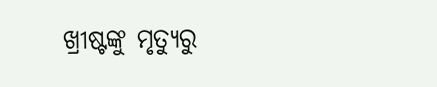ଖ୍ରୀଷ୍ଟଙ୍କୁ ମୃତ୍ୟୁରୁ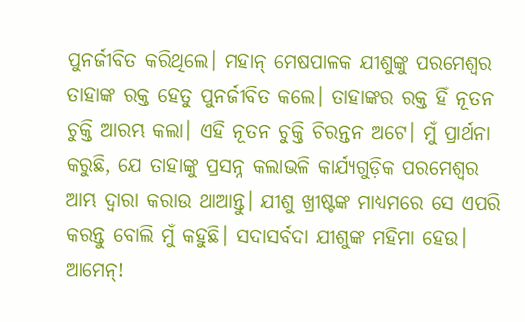ପୁନର୍ଜୀବିତ କରିଥିଲେ। ମହାନ୍ ମେଷପାଳକ ଯୀଶୁଙ୍କୁ ପରମେଶ୍ୱର ତାହାଙ୍କ ରକ୍ତ ହେତୁ ପୁନର୍ଜୀବିତ କଲେ। ତାହାଙ୍କର ରକ୍ତ ହିଁ ନୂତନ ଚୁକ୍ତି ଆରମ୍ଭ କଲା। ଏହି ନୂତନ ଚୁକ୍ତି ଚିରନ୍ତନ ଅଟେ। ମୁଁ ପ୍ରାର୍ଥନା କରୁଛି, ଯେ ତାହାଙ୍କୁ ପ୍ରସନ୍ନ କଲାଭଳି କାର୍ଯ୍ୟଗୁଡ଼ିକ ପରମେଶ୍ୱର ଆମ୍ଭ ଦ୍ୱାରା କରାଉ ଥାଆନ୍ତୁ। ଯୀଶୁ ଖ୍ରୀଷ୍ଟଙ୍କ ମାଧ୍ୟମରେ ସେ ଏପରି କରନ୍ତୁ ବୋଲି ମୁଁ କହୁଛି। ସଦାସର୍ବଦା ଯୀଶୁଙ୍କ ମହିମା ହେଉ। ଆମେନ୍!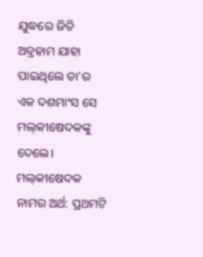ଯୁଦ୍ଧରେ ଜିତି ଅବ୍ରହାମ ଯାହା ପାଇଥିଲେ ତା'ର ଏକ ଦଶମାଂସ ସେ ମ‌‌‌‌‌‌‌‌ଲ୍‌‌‌‌‌‌‌କୀଷେଦକଙ୍କୁ ଦେଲେ। ମ‌‌‌‌‌‌‌‌ଲ୍‌‌‌‌‌‌‌କୀଷେଦକ ନାମର ଅର୍ଥ: ପ୍ରଥମଟି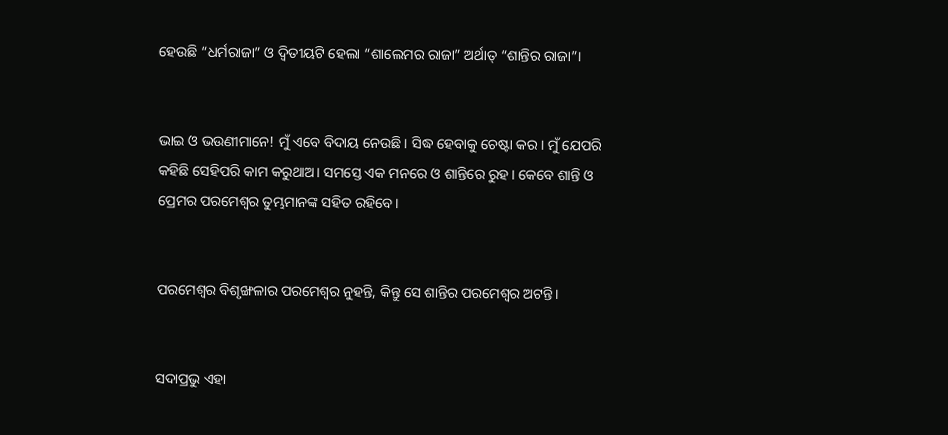ହେଉଛି “ଧର୍ମରାଜା” ଓ ଦ୍ୱିତୀୟଟି ହେଲା “ଶାଲେମର ରାଜା” ଅର୍ଥାତ୍ “ଶାନ୍ତିର ରାଜା”।


ଭାଇ ଓ ଭଉଣୀମାନେ! ମୁଁ ଏବେ ବିଦାୟ ନେଉଛି। ସିଦ୍ଧ ହେବାକୁ ଚେଷ୍ଟା କର। ମୁଁ ଯେପରି କହିଛି ସେହିପରି କାମ କରୁଥାଅ। ସମସ୍ତେ ଏକ ମନରେ ଓ ଶାନ୍ତିରେ ରୁହ। କେବେ ଶାନ୍ତି ଓ ପ୍ରେମର ପରମେଶ୍ୱର ତୁମ୍ଭମାନଙ୍କ ସହିତ ରହିବେ।


ପରମେଶ୍ୱର ବିଶୃଙ୍ଖଳାର ପରମେଶ୍ୱର ନୁହନ୍ତି, କିନ୍ତୁ ସେ ଶାନ୍ତିର ପରମେଶ୍ୱର ଅଟନ୍ତି।


ସଦାପ୍ରଭୁ ଏହା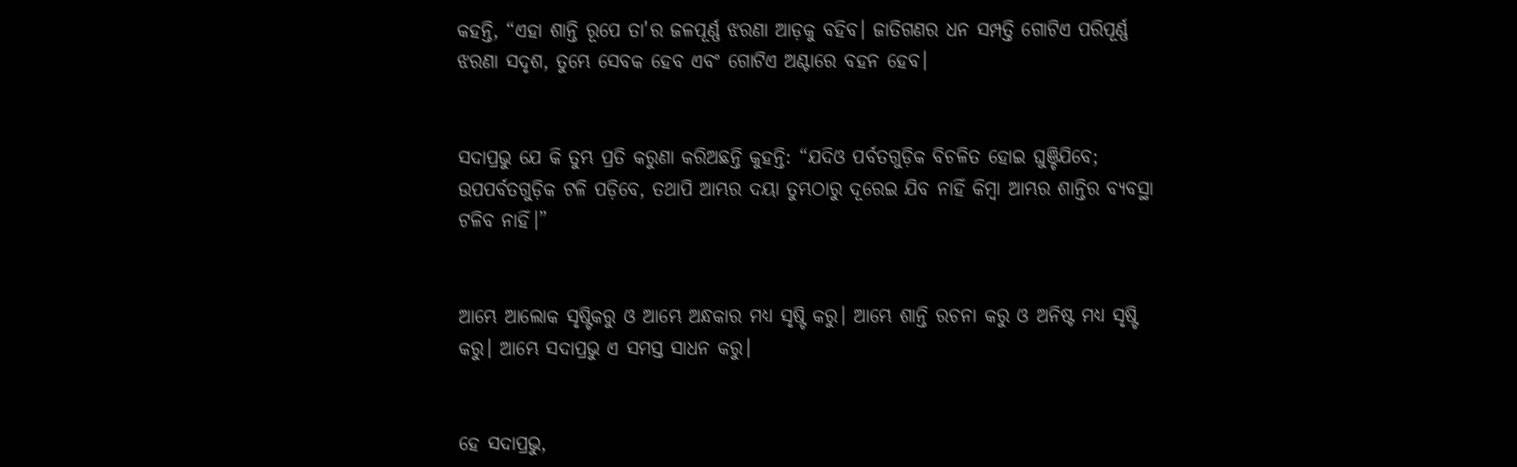କହନ୍ତି, “ଏହା ଶାନ୍ତି ରୂପେ ତା'ର ଜଳପୂର୍ଣ୍ଣ ଝରଣା ଆଡ଼କୁ ବହିବ। ଜାତିଗଣର ଧନ ସମ୍ପତ୍ତି ଗୋଟିଏ ପରିପୂର୍ଣ୍ଣ ଝରଣା ସଦୃଶ, ତୁମ୍ଭେ ସେବକ ହେବ ଏବଂ ଗୋଟିଏ ଅଣ୍ଟାରେ ବହନ ହେବ।


ସଦାପ୍ରଭୁ ଯେ କି ତୁମ୍ଭ ପ୍ରତି କରୁଣା କରିଅଛନ୍ତି କୁହନ୍ତି: “ଯଦିଓ ପର୍ବତଗୁଡ଼ିକ ବିଚଳିତ ହୋଇ ଘୁଞ୍ଚିଯିବେ; ଉପପର୍ବତଗୁଡ଼ିକ ଟଳି ପଡ଼ିବେ, ତଥାପି ଆମ୍ଭର ଦୟା ତୁମ୍ଭଠାରୁ ଦୂରେଇ ଯିବ ନାହିଁ କିମ୍ବା ଆମ୍ଭର ଶାନ୍ତିର ବ୍ୟବସ୍ଥା ଟଳିବ ନାହିଁ।”


ଆମ୍ଭେ ଆଲୋକ ସୃଷ୍ଟିକରୁ ଓ ଆମ୍ଭେ ଅନ୍ଧକାର ମଧ୍ୟ ସୃଷ୍ଟି କରୁ। ଆମ୍ଭେ ଶାନ୍ତି ରଚନା କରୁ ଓ ଅନିଷ୍ଟ ମଧ୍ୟ ସୃଷ୍ଟି କରୁ। ଆମ୍ଭେ ସଦାପ୍ରଭୁ ଏ ସମସ୍ତ ସାଧନ କରୁ।


ହେ ସଦାପ୍ରଭୁ,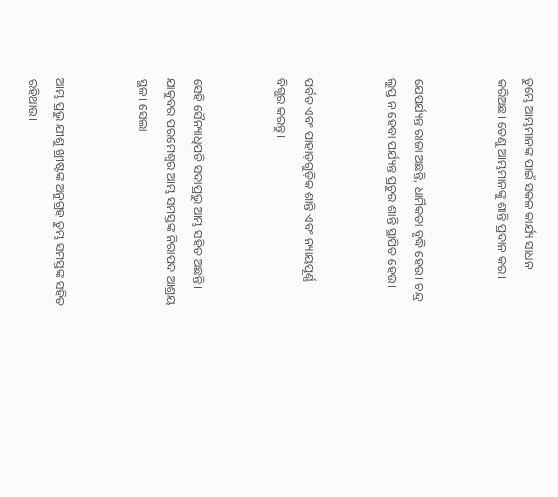ତୁମ୍ଭେ ଆମ୍ଭମାନଙ୍କ ପାଇଁ ସକଳ କାର୍ଯ୍ୟ ସାଧନ କରିଅଛ। ତେଣୁ ଆମ୍ଭମାନଙ୍କୁ ଶାନ୍ତି ପ୍ରଦାନ କର।


ଯେପର୍ଯ୍ୟନ୍ତ ରାଜା ଅଛନ୍ତି, ଧାର୍ମିକତା ବୃଦ୍ଧି ହେଉ। ଚନ୍ଦ୍ର ଲୁପ୍ତ ନ ହେବା ପର୍ଯ୍ୟନ୍ତ ପ୍ରଚୁର ଶାନ୍ତି ସ୍ଥାପିତ ହେଉ।


ପର୍ବତ ଏବଂ ପାହାଡ଼ଗୁଡ଼ିକ ଶାନ୍ତି ଏବଂ ନ୍ୟାୟପୂର୍ଣ୍ଣ ବିଗ୍ଭର କରନ୍ତୁ।


ସେହି ସୈନ୍ୟାଧିପତି ସଦାପ୍ରଭୁ ଆମ୍ଭ ସହିତ ଅଛନ୍ତି। ଯାକୁବର ପରମେଶ୍ୱର ଆମ୍ଭ ସମସ୍ତଙ୍କ ନିରାପଦ ଆଶ୍ରୟ ସ୍ଥଳ। ସେଲା


ଆମ୍ଭ ପ୍ରଭୁ ଯୀଶୁ ଖ୍ରୀଷ୍ଟଙ୍କ ଅନୁଗ୍ରହ ତୁମ୍ଭ ସମସ୍ତଙ୍କ ସହିତ ରହିଥାଉ।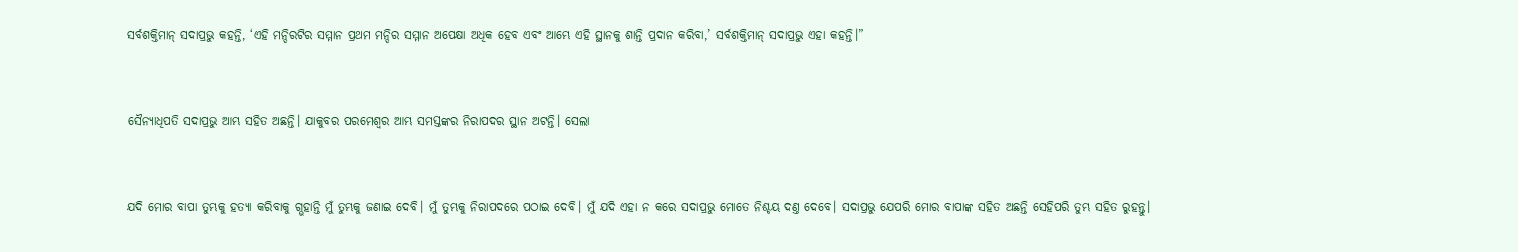ସର୍ବଶକ୍ତିମାନ୍ ସଦାପ୍ରଭୁ କହନ୍ତି, ‘ଏହି ମନ୍ଦିରଟିର ସମ୍ମାନ ପ୍ରଥମ ମନ୍ଦିର ସମ୍ମାନ ଅପେକ୍ଷା ଅଧିକ ହେବ ଏବଂ ଆମ୍ଭେ ଏହି ସ୍ଥାନକୁ ଶାନ୍ତି ପ୍ରଦାନ କରିବା,’ ସର୍ବଶକ୍ତିମାନ୍ ସଦାପ୍ରଭୁ ଏହା କହନ୍ତି।”


ସୈନ୍ୟାଧିପତି ସଦାପ୍ରଭୁ ଆମ୍ଭ ସହିତ ଅଛନ୍ତି। ଯାକୁବର ପରମେଶ୍ୱର ଆମ୍ଭ ସମସ୍ତଙ୍କର ନିରାପଦର ସ୍ଥାନ ଅଟନ୍ତି। ସେଲା


ଯଦି ମୋର ବାପା ତୁମ୍ଭକୁ ହତ୍ୟା କରିବାକୁ ଗ୍ଭହାନ୍ତି ମୁଁ ତୁମ୍ଭକୁ ଜଣାଇ ଦେବି। ମୁଁ ତୁମ୍ଭକୁ ନିରାପଦରେ ପଠାଇ ଦେବି। ମୁଁ ଯଦି ଏହା ନ କରେ ସଦାପ୍ରଭୁ ମୋତେ ନିଶ୍ଚୟ ଦଣ୍ତ ଦେବେ। ସଦାପ୍ରଭୁ ଯେପରି ମୋର ବାପାଙ୍କ ସହିତ ଅଛନ୍ତି ସେହିପରି ତୁମ୍ଭ ସହିତ ରୁହନ୍ତୁ।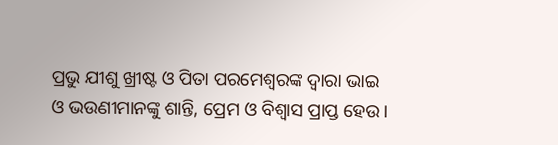ପ୍ରଭୁ ଯୀଶୁ ଖ୍ରୀଷ୍ଟ ଓ ପିତା ପରମେଶ୍ୱରଙ୍କ ଦ୍ୱାରା ଭାଇ ଓ ଭଉଣୀମାନଙ୍କୁ ଶାନ୍ତି, ପ୍ରେମ ଓ ବିଶ୍ୱାସ ପ୍ରାପ୍ତ ହେଉ।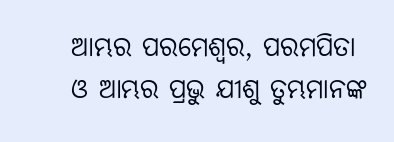ଆମ୍ଭର ପରମେଶ୍ୱର, ପରମପିତା ଓ ଆମ୍ଭର ପ୍ରଭୁ ଯୀଶୁ ତୁମ୍ଭମାନଙ୍କ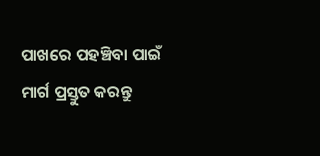ପାଖରେ ପହଞ୍ଚିବା ପାଇଁ ମାର୍ଗ ପ୍ରସ୍ତୁତ କରନ୍ତୁ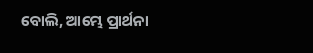ବୋଲି, ଆମ୍ଭେ ପ୍ରାର୍ଥନା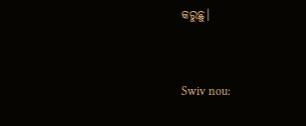କରୁଛୁ।


Swiv nou: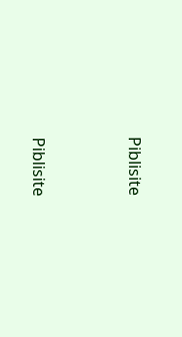Piblisite


Piblisite